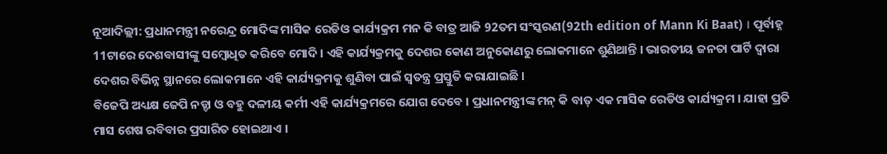ନୂଆଦିଲ୍ଲୀ: ପ୍ରଧାନମନ୍ତ୍ରୀ ନରେନ୍ଦ୍ର ମୋଦିଙ୍କ ମାସିକ ରେଡିଓ କାର୍ଯ୍ୟକ୍ରମ ମନ କି ବାତ୍ର ଆଜି 92ତମ ସଂସ୍କରଣ(92th edition of Mann Ki Baat) । ପୂର୍ବାହ୍ନ 11ଟାରେ ଦେଶବାସୀଙ୍କୁ ସମ୍ବୋଧିତ କରିବେ ମୋଦି । ଏହି କାର୍ଯ୍ୟକ୍ରମକୁ ଦେଶର କୋଣ ଅନୁକୋଣରୁ ଲୋକମାନେ ଶୁଣିଥାନ୍ତି । ଭାରତୀୟ ଜନତା ପାର୍ଟି ଦ୍ବାରା ଦେଶର ବିଭିନ୍ନ ସ୍ଥାନରେ ଲୋକମାନେ ଏହି କାର୍ଯ୍ୟକ୍ରମକୁ ଶୁଣିବା ପାଇଁ ସ୍ବତନ୍ତ୍ର ପ୍ରସ୍ତୁତି କରାଯାଇଛି ।
ବିଜେପି ଅଧ୍ୟକ୍ଷ ଜେପି ନଡ୍ଡା ଓ ବହୁ ଦଳୀୟ କର୍ମୀ ଏହି କାର୍ଯ୍ୟକ୍ରମରେ ଯୋଗ ଦେବେ । ପ୍ରଧାନମନ୍ତ୍ରୀଙ୍କ ମନ୍ କି ବାତ୍ ଏକ ମାସିକ ରେଡିଓ କାର୍ଯ୍ୟକ୍ରମ । ଯାହା ପ୍ରତି ମାସ ଶେଷ ରବିବାର ପ୍ରସାରିତ ହୋଇଥାଏ ।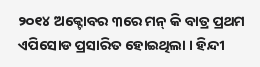୨୦୧୪ ଅକ୍ଟୋବର ୩ରେ ମନ୍ କି ବାତ୍ର ପ୍ରଥମ ଏପିସୋଡ ପ୍ରସାରିତ ହୋଇଥିଲା । ହିନ୍ଦୀ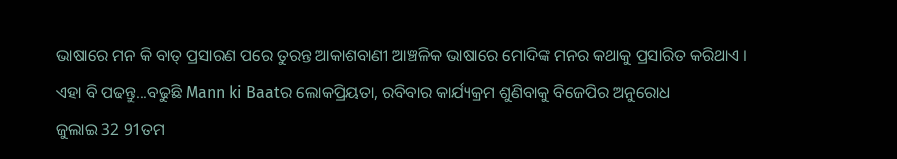ଭାଷାରେ ମନ କି ବାତ୍ ପ୍ରସାରଣ ପରେ ତୁରନ୍ତ ଆକାଶବାଣୀ ଆଞ୍ଚଳିକ ଭାଷାରେ ମୋଦିଙ୍କ ମନର କଥାକୁ ପ୍ରସାରିତ କରିଥାଏ ।
ଏହା ବି ପଢନ୍ତୁ...ବଢୁଛି Mann ki Baatର ଲୋକପ୍ରିୟତା, ରବିବାର କାର୍ଯ୍ୟକ୍ରମ ଶୁଣିବାକୁ ବିଜେପିର ଅନୁରୋଧ
ଜୁଲାଇ 32 91ତମ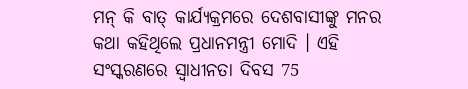ମନ୍ କି ବାତ୍ କାର୍ଯ୍ୟକ୍ରମରେ ଦେଶବାସୀଙ୍କୁ ମନର କଥା କହିଥିଲେ ପ୍ରଧାନମନ୍ତ୍ରୀ ମୋଦି । ଏହି ସଂସ୍କରଣରେ ସ୍ବାଧୀନତା ଦିବସ 75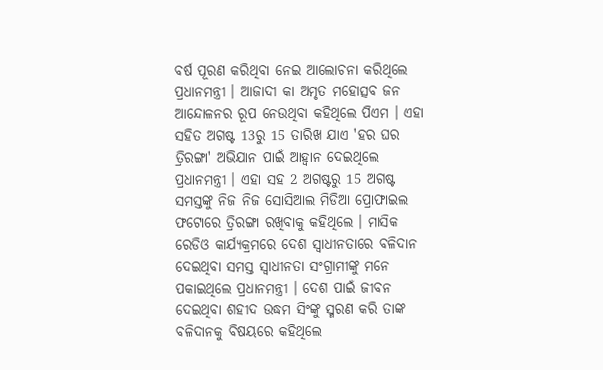ବର୍ଷ ପୂରଣ କରିଥିବା ନେଇ ଆଲୋଚନା କରିଥିଲେ ପ୍ରଧାନମନ୍ତ୍ରୀ । ଆଜାଦୀ କା ଅମୃତ ମହୋତ୍ସବ ଜନ ଆନ୍ଦୋଳନର ରୂପ ନେଉଥିବା କହିଥିଲେ ପିଏମ । ଏହା ସହିତ ଅଗଷ୍ଟ 13ରୁ 15 ତାରିଖ ଯାଏ 'ହର ଘର ତ୍ରିରଙ୍ଗା' ଅଭିଯାନ ପାଇଁ ଆହ୍ବାନ ଦେଇଥିଲେ ପ୍ରଧାନମନ୍ତ୍ରୀ । ଏହା ସହ 2 ଅଗଷ୍ଟରୁ 15 ଅଗଷ୍ଟ ସମସ୍ତଙ୍କୁ ନିଜ ନିଜ ସୋସିଆଲ ମିଡିଆ ପ୍ରୋଫାଇଲ ଫଟୋରେ ତ୍ରିରଙ୍ଗା ରଖିବାକୁ କହିଥିଲେ । ମାସିକ ରେଡିଓ କାର୍ଯ୍ୟକ୍ରମରେ ଦେଶ ସ୍ବାଧୀନତାରେ ବଳିଦାନ ଦେଇଥିବା ସମସ୍ତ ସ୍ବାଧୀନତା ସଂଗ୍ରାମୀଙ୍କୁ ମନେ ପକାଇଥିଲେ ପ୍ରଧାନମନ୍ତ୍ରୀ । ଦେଶ ପାଇଁ ଜୀବନ ଦେଇଥିବା ଶହୀଦ ଉଦ୍ଧମ ସିଂଙ୍କୁ ସ୍ମରଣ କରି ତାଙ୍କ ବଳିଦାନକୁ ବିଷୟରେ କହିଥିଲେ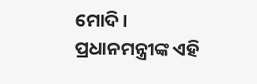ମୋଦି ।
ପ୍ରଧାନମନ୍ତ୍ରୀଙ୍କ ଏହି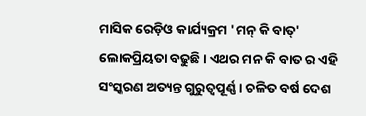ମାସିକ ରେଡ଼ିଓ କାର୍ଯ୍ୟକ୍ରମ 'ମନ୍ କି ବାତ୍' ଲୋକପ୍ରିୟତା ବଢୁଛି । ଏଥର ମନ କି ବାତ ର ଏହି ସଂସ୍କରଣ ଅତ୍ୟନ୍ତ ଗୁରୁତ୍ବପୂର୍ଣ୍ଣ । ଚଳିତ ବର୍ଷ ଦେଶ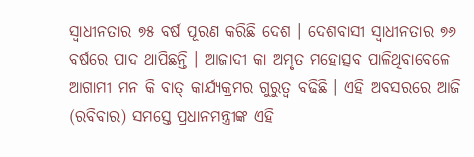ସ୍ବାଧୀନତାର ୭୫ ବର୍ଷ ପୂରଣ କରିଛି ଦେଶ । ଦେଶବାସୀ ସ୍ବାଧୀନତାର ୭୬ ବର୍ଷରେ ପାଦ ଥାପିଛନ୍ତି । ଆଜାଦୀ କା ଅମୃତ ମହୋତ୍ସବ ପାଳିଥିବାବେଳେ ଆଗାମୀ ମନ କି ବାତ୍ କାର୍ଯ୍ୟକ୍ରମର ଗୁରୁତ୍ବ ବଢିଛି । ଏହି ଅବସରରେ ଆଜି (ରବିବାର) ସମସ୍ତେ ପ୍ରଧାନମନ୍ତ୍ରୀଙ୍କ ଏହି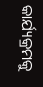କାର୍ଯ୍ୟକ୍ରମକୁ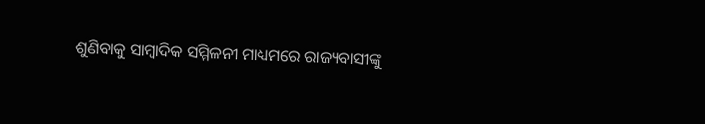ଶୁଣିବାକୁ ସାମ୍ବାଦିକ ସମ୍ମିଳନୀ ମାଧ୍ୟମରେ ରାଜ୍ୟବାସୀଙ୍କୁ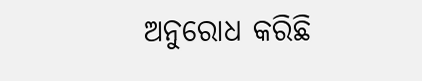ଅନୁରୋଧ କରିଛି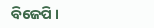ବିଜେପି ।